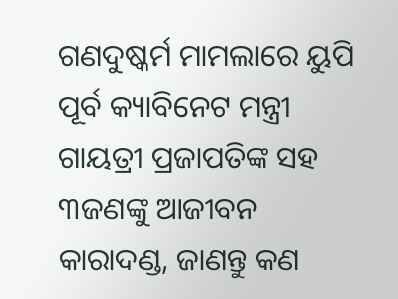ଗଣଦୁଷ୍କର୍ମ ମାମଲାରେ ୟୁପି ପୂର୍ବ କ୍ୟାବିନେଟ ମନ୍ତ୍ରୀ ଗାୟତ୍ରୀ ପ୍ରଜାପତିଙ୍କ ସହ ୩ଜଣଙ୍କୁ ଆଜୀବନ କାରାଦଣ୍ଡ, ଜାଣନ୍ତୁ କଣ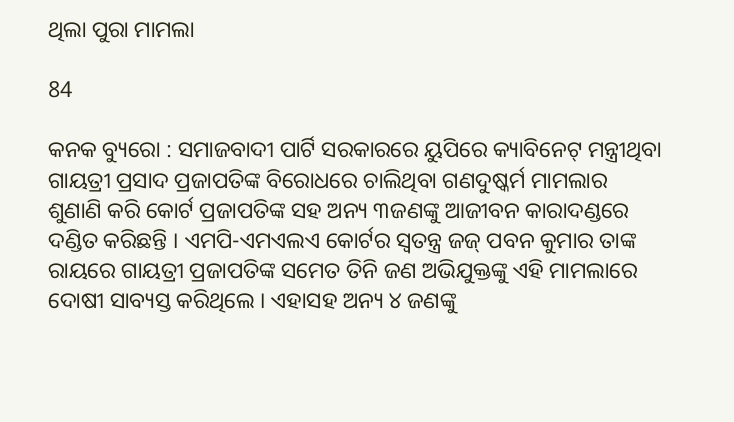ଥିଲା ପୁରା ମାମଲା

84

କନକ ବ୍ୟୁରୋ : ସମାଜବାଦୀ ପାର୍ଟି ସରକାରରେ ୟୁପିରେ କ୍ୟାବିନେଟ୍ ମନ୍ତ୍ରୀଥିବା ଗାୟତ୍ରୀ ପ୍ରସାଦ ପ୍ରଜାପତିଙ୍କ ବିରୋଧରେ ଚାଲିଥିବା ଗଣଦୁଷ୍କର୍ମ ମାମଲାର ଶୁଣାଣି କରି କୋର୍ଟ ପ୍ରଜାପତିଙ୍କ ସହ ଅନ୍ୟ ୩ଜଣଙ୍କୁ ଆଜୀବନ କାରାଦଣ୍ଡରେ ଦଣ୍ଡିତ କରିଛନ୍ତି । ଏମପି-ଏମଏଲଏ କୋର୍ଟର ସ୍ୱତନ୍ତ୍ର ଜଜ୍ ପବନ କୁମାର ତାଙ୍କ ରାୟରେ ଗାୟତ୍ରୀ ପ୍ରଜାପତିଙ୍କ ସମେତ ତିନି ଜଣ ଅଭିଯୁକ୍ତଙ୍କୁ ଏହି ମାମଲାରେ ଦୋଷୀ ସାବ୍ୟସ୍ତ କରିଥିଲେ । ଏହାସହ ଅନ୍ୟ ୪ ଜଣଙ୍କୁ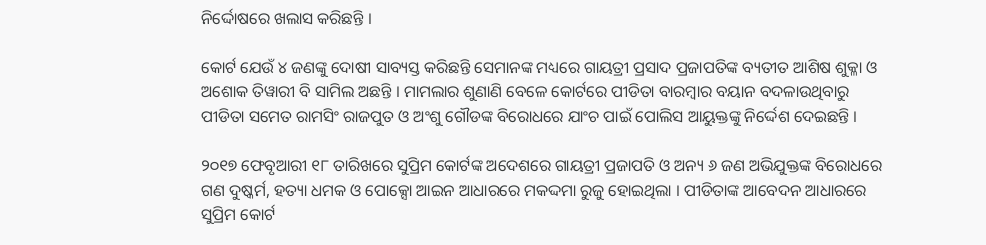ନିର୍ଦ୍ଦୋଷରେ ଖଲାସ କରିଛନ୍ତି ।

କୋର୍ଟ ଯେଉଁ ୪ ଜଣଙ୍କୁ ଦୋଷୀ ସାବ୍ୟସ୍ତ କରିଛନ୍ତି ସେମାନଙ୍କ ମଧ୍ୟରେ ଗାୟତ୍ରୀ ପ୍ରସାଦ ପ୍ରଜାପତିଙ୍କ ବ୍ୟତୀତ ଆଶିଷ ଶୁକ୍ଳା ଓ ଅଶୋକ ତିୱାରୀ ବି ସାମିଲ ଅଛନ୍ତି । ମାମଲାର ଶୁଣାଣି ବେଳେ କୋର୍ଟରେ ପୀଡିତା ବାରମ୍ବାର ବୟାନ ବଦଳାଉଥିବାରୁ ପୀଡିତା ସମେତ ରାମସିଂ ରାଜପୁତ ଓ ଅଂଶୁ ଗୌଡଙ୍କ ବିରୋଧରେ ଯାଂଚ ପାଇଁ ପୋଲିସ ଆୟୁକ୍ତଙ୍କୁ ନିର୍ଦ୍ଦେଶ ଦେଇଛନ୍ତି ।

୨୦୧୭ ଫେବୃଆରୀ ୧୮ ତାରିଖରେ ସୁପ୍ରିମ କୋର୍ଟଙ୍କ ଅଦେଶରେ ଗାୟତ୍ରୀ ପ୍ରଜାପତି ଓ ଅନ୍ୟ ୬ ଜଣ ଅଭିଯୁକ୍ତଙ୍କ ବିରୋଧରେ ଗଣ ଦୁଷ୍କର୍ମ, ହତ୍ୟା ଧମକ ଓ ପୋକ୍ସୋ ଆଇନ ଆଧାରରେ ମକଦ୍ଦମା ରୁଜୁ ହୋଇଥିଲା । ପୀଡିତାଙ୍କ ଆବେଦନ ଆଧାରରେ ସୁପ୍ରିମ କୋର୍ଟ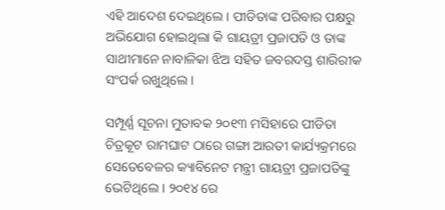ଏହି ଆଦେଶ ଦେଇଥିଲେ । ପୀଡିତାଙ୍କ ପରିବାର ପକ୍ଷରୁ ଅଭିଯୋଗ ହୋଇଥିଲା କି ଗାୟତ୍ରୀ ପ୍ରଜାପତି ଓ ତାଙ୍କ ସାଥୀମାନେ ନାବାଳିକା ଝିଅ ସହିତ ଜବରଦସ୍ତ ଶାରିରୀକ ସଂପର୍କ ରଖୁଥିଲେ ।

ସମ୍ପୂର୍ଣ୍ଣ ସୂଚନା ମୁତାବକ ୨୦୧୩ ମସିହାରେ ପୀଡିତା ଚିତ୍ରକୂଟ ରାମଘାଟ ଠାରେ ଗଙ୍ଗା ଆରତୀ କାର୍ଯ୍ୟକ୍ରମରେ ସେତେବେଳର କ୍ୟାବିନେଟ ମନ୍ତ୍ରୀ ଗାୟତ୍ରୀ ପ୍ରଜାପତିଙ୍କୁ ଭେଟିଥିଲେ । ୨୦୧୪ ରେ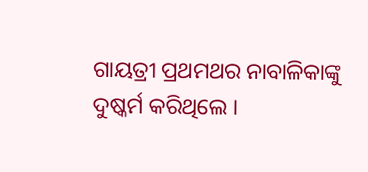ଗାୟତ୍ରୀ ପ୍ରଥମଥର ନାବାଳିକାଙ୍କୁ ଦୁଷ୍କର୍ମ କରିଥିଲେ ।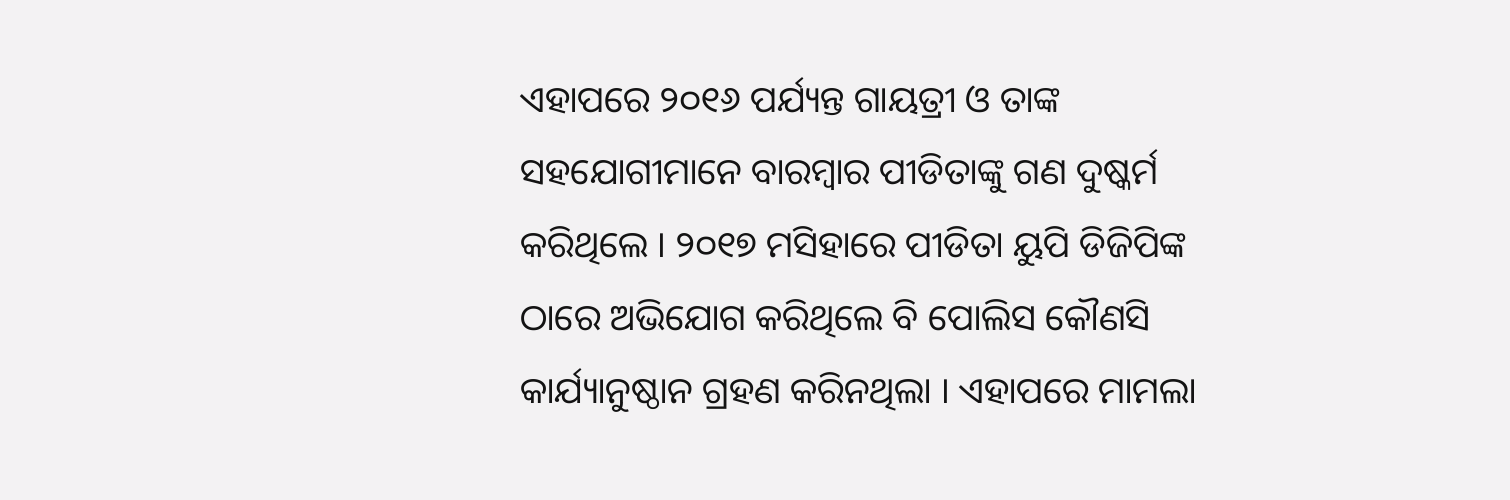ଏହାପରେ ୨୦୧୬ ପର୍ଯ୍ୟନ୍ତ ଗାୟତ୍ରୀ ଓ ତାଙ୍କ ସହଯୋଗୀମାନେ ବାରମ୍ବାର ପୀଡିତାଙ୍କୁ ଗଣ ଦୁଷ୍କର୍ମ କରିଥିଲେ । ୨୦୧୭ ମସିହାରେ ପୀଡିତା ୟୁପି ଡିଜିପିଙ୍କ ଠାରେ ଅଭିଯୋଗ କରିଥିଲେ ବି ପୋଲିସ କୌଣସି କାର୍ଯ୍ୟାନୁଷ୍ଠାନ ଗ୍ରହଣ କରିନଥିଲା । ଏହାପରେ ମାମଲା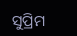ସୁପ୍ରିମ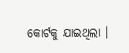କୋର୍ଟକୁ ଯାଇଥିଲା ।